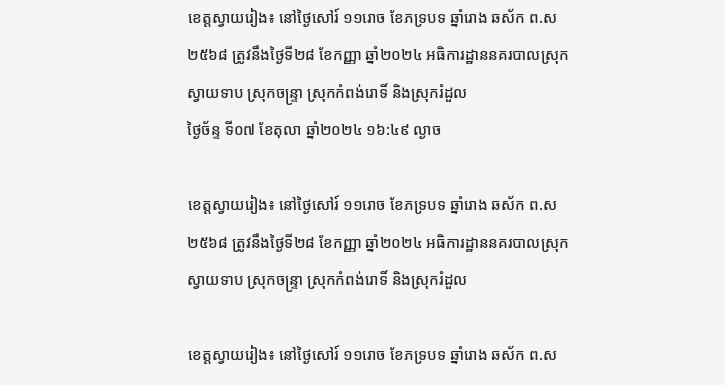ខេត្តស្វាយរៀង៖ នៅថ្ងៃសៅរ៍ ១១រោច ខែភទ្របទ ឆ្នាំរោង ឆស័ក ព.ស ២៥៦៨ ត្រូវនឹងថ្ងៃទី២៨ ខែកញ្ញា ឆ្នាំ២០២៤ អធិការដ្ឋាននគរបាលស្រុកស្វាយទាប ស្រុកចន្រ្ទា ស្រុកកំពង់រោទិ៍ និងស្រុករំដួល
ថ្ងៃច័ន្ទ ទី០៧ ខែតុលា ឆ្នាំ២០២៤ ១៦:៤៩ ល្ងាច

ខេត្តស្វាយរៀង៖ នៅថ្ងៃសៅរ៍ ១១រោច ខែភទ្របទ ឆ្នាំរោង ឆស័ក ព.ស ២៥៦៨ ត្រូវនឹងថ្ងៃទី២៨ ខែកញ្ញា ឆ្នាំ២០២៤ អធិការដ្ឋាននគរបាលស្រុកស្វាយទាប ស្រុកចន្រ្ទា ស្រុកកំពង់រោទិ៍ និងស្រុករំដួល

ខេត្តស្វាយរៀង៖ នៅថ្ងៃសៅរ៍ ១១រោច ខែភទ្របទ ឆ្នាំរោង ឆស័ក ព.ស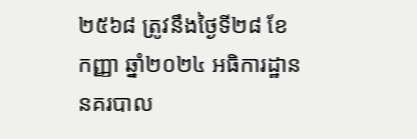២៥៦៨ ត្រូវនឹងថ្ងៃទី២៨ ខែកញ្ញា ឆ្នាំ២០២៤ អធិការដ្ឋាននគរបាល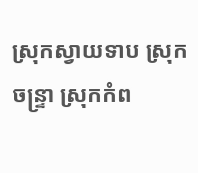ស្រុកស្វាយទាប ស្រុកចន្រ្ទា ស្រុកកំព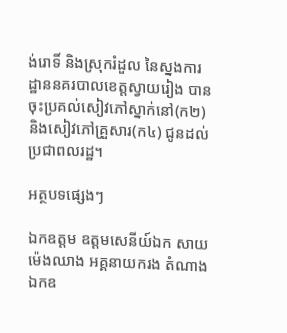ង់រោទិ៍ និងស្រុករំដួល នៃស្នងការដ្ឋាននគរបាលខេត្តស្វាយរៀង បានចុះប្រគល់សៀវភៅស្នាក់នៅ(ក២) និងសៀវភៅគ្រួសារ(ក៤) ជូនដល់ប្រជាពលរដ្ឋ។

អត្ថបទផ្សេងៗ

ឯកឧត្តម ឧត្តមសេនីយ៍ឯក សាយ ម៉េងឈាង អគ្គនាយករង តំណាង ឯកឧ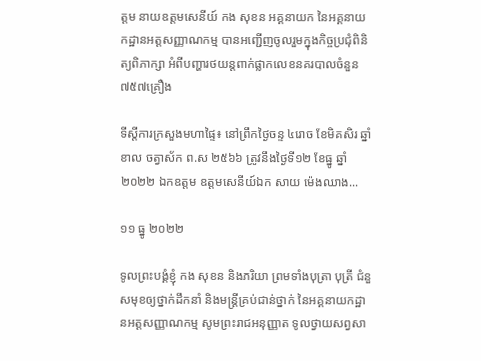ត្តម នាយឧត្តមសេនីយ៍ កង សុខន អគ្គនាយក នៃអគ្គនាយកដ្ឋានអត្តសញ្ញាណកម្ម បានអញ្ជើញចូលរួមក្នុងកិច្ចប្រជុំពិនិត្យពិភាក្សា អំពីបញ្ហារថយន្តពាក់ផ្លាកលេខនគរបាលចំនួន ៧៥៧គ្រឿង

ទីស្តីការក្រសួងមហាផ្ទៃ៖ នៅព្រឹកថ្ងៃចន្ទ ៤រោច ខែមិគសិរ ឆ្នាំខាល ចត្វាស័ក ព.ស ២៥៦៦ ត្រូវនឹងថ្ងៃទី១២ ខែធ្នូ ឆ្នាំ២០២២ ឯកឧត្តម ឧត្តមសេនីយ៍ឯក សាយ ម៉េងឈាង...

១១ ធ្នូ ២០២២

ទូលព្រះបង្គំខ្ញុំ កង សុខន និងភរិយា ព្រមទាំងបុត្រា បុត្រី ជំនួសមុខឲ្យថ្នាក់ដឹកនាំ និងមន្រ្តីគ្រប់ជាន់ថ្នាក់ នៃអគ្គនាយកដ្ឋានអត្តសញ្ញាណកម្ម សូមព្រះរាជអនុញ្ញាត ទូលថ្វាយសព្វសា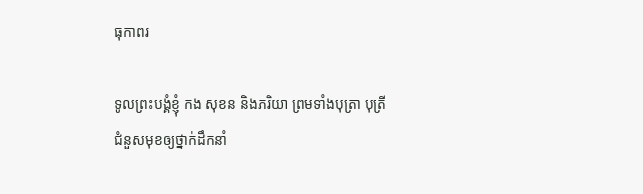ធុកាពរ

ទូលព្រះបង្គំខ្ញុំ កង សុខន និងភរិយា ព្រមទាំងបុត្រា បុត្រី ជំនួសមុខឲ្យថ្នាក់ដឹកនាំ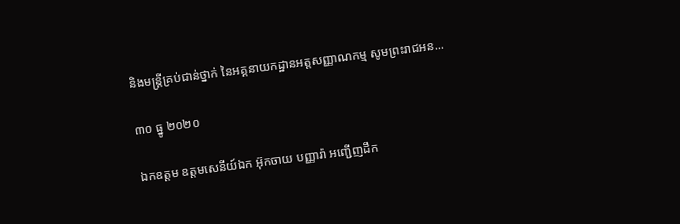និងមន្រ្តីគ្រប់ជាន់ថ្នាក់ នៃអគ្គនាយកដ្ឋានអត្តសញ្ញាណកម្ម សូមព្រះរាជអន...

៣០ ធ្នូ ២០២០

ឯកឧត្តម ឧត្តមសេនីយ៍ឯក អ៊ុកចាយ បញ្ញារ៉ា អញ្ជើញដឹក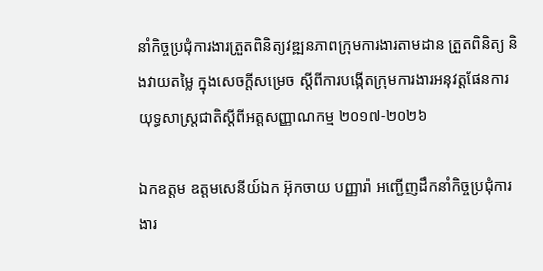នាំកិច្ចប្រជុំការងារត្រួតពិនិត្យវឌ្ឍនភាពក្រុមការងារតាមដាន ត្រួតពិនិត្យ និងវាយតម្លៃ ក្នុងសេចក្ដីសម្រេច ស្ដីពីការបង្កើតក្រុមការងារអនុវត្តផែនការយុទ្ធសាស្រ្តជាតិស្ដីពីអត្តសញ្ញាណកម្ម ២០១៧-២០២៦

ឯកឧត្តម ឧត្តមសេនីយ៍ឯក អ៊ុកចាយ បញ្ញារ៉ា អញ្ជើញដឹកនាំកិច្ចប្រជុំការងារ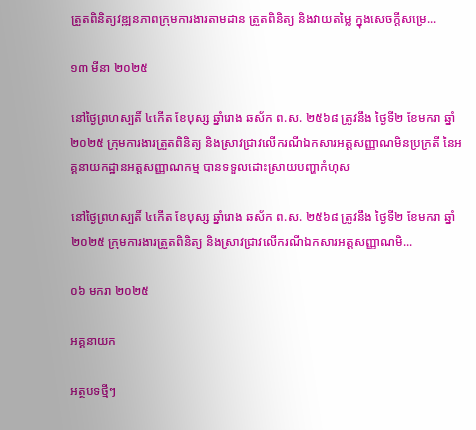ត្រួតពិនិត្យវឌ្ឍនភាពក្រុមការងារតាមដាន ត្រួតពិនិត្យ និងវាយតម្លៃ ក្នុងសេចក្ដីសម្រេ...

១៣ មីនា ២០២៥

នៅថ្ងៃព្រហស្បតិ៍ ៤កើត ខែបុស្ស ឆ្នាំរោង ឆស័ក ព.ស. ២៥៦៨ ត្រូវនឹង ថ្ងៃទី២ ខែមករា ឆ្នាំ២០២៥ ក្រុមការងារត្រួតពិនិត្យ និងស្រាវជ្រាវលើករណីឯកសារអត្តសញ្ញាណមិនប្រក្រតី នៃអគ្គនាយកដ្ឋានអត្តសញ្ញាណកម្ម បានទទួលដោះស្រាយបញ្ហាកំហុស

នៅថ្ងៃព្រហស្បតិ៍ ៤កើត ខែបុស្ស ឆ្នាំរោង ឆស័ក ព.ស. ២៥៦៨ ត្រូវនឹង ថ្ងៃទី២ ខែមករា ឆ្នាំ២០២៥ ក្រុមការងារត្រួតពិនិត្យ និងស្រាវជ្រាវលើករណីឯកសារអត្តសញ្ញាណមិ...

០៦ មករា ២០២៥

អគ្គនាយក

អត្ថបទថ្មីៗ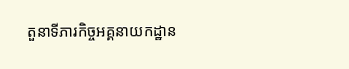តួនាទីភារកិច្ចអគ្គនាយកដ្ឋាន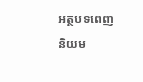អត្ថបទពេញនិយម